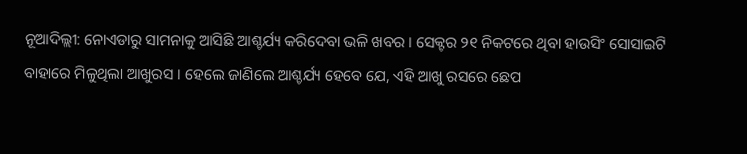ନୂଆଦିଲ୍ଲୀ: ନୋଏଡାରୁ ସାମନାକୁ ଆସିଛି ଆଶ୍ଚର୍ଯ୍ୟ କରିଦେବା ଭଳି ଖବର । ସେକ୍ଟର ୨୧ ନିକଟରେ ଥିବା ହାଉସିଂ ସୋସାଇଟି ବାହାରେ ମିଳୁଥିଲା ଆଖୁରସ । ହେଲେ ଜାଣିଲେ ଆଶ୍ଚର୍ଯ୍ୟ ହେବେ ଯେ, ଏହି ଆଖୁ ରସରେ ଛେପ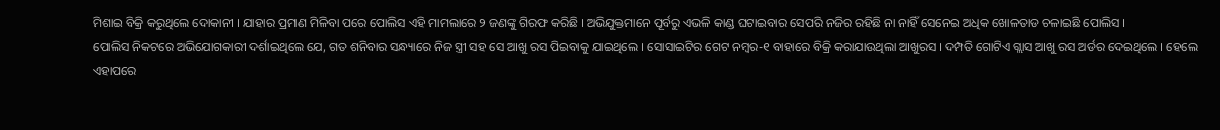ମିଶାଇ ବିକ୍ରି କରୁଥିଲେ ଦୋକାନୀ । ଯାହାର ପ୍ରମାଣ ମିଳିବା ପରେ ପୋଲିସ ଏହି ମାମଲାରେ ୨ ଜଣଙ୍କୁ ଗିରଫ କରିଛି । ଅଭିଯୁକ୍ତମାନେ ପୂର୍ବରୁ ଏଭଳି କାଣ୍ଡ ଘଟାଇବାର ସେପରି ନଜିର ରହିଛି ନା ନାହିଁ ସେନେଇ ଅଧିକ ଖୋଳତାଡ ଚଳାଇଛି ପୋଲିସ ।
ପୋଲିସ ନିକଟରେ ଅଭିଯୋଗକାରୀ ଦର୍ଶାଇଥିଲେ ଯେ, ଗତ ଶନିବାର ସନ୍ଧ୍ୟାରେ ନିଜ ସ୍ତ୍ରୀ ସହ ସେ ଆଖୁ ରସ ପିଇବାକୁ ଯାଇଥିଲେ । ସୋସାଇଟିର ଗେଟ ନମ୍ବର-୧ ବାହାରେ ବିକ୍ରି କରାଯାଉଥିଲା ଆଖୁରସ । ଦମ୍ପତି ଗୋଟିଏ ଗ୍ଲାସ ଆଖୁ ରସ ଅର୍ଡର ଦେଇଥିଲେ । ହେଲେ ଏହାପରେ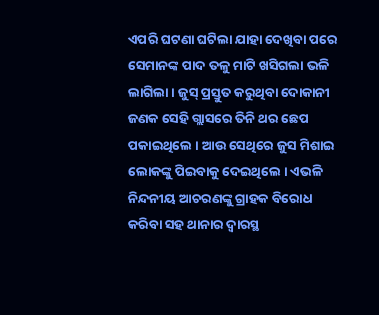ଏପରି ଘଟଣା ଘଟିଲା ଯାହା ଦେଖିବା ପରେ ସେମାନଙ୍କ ପାଦ ତଳୁ ମାଟି ଖସିଗଲା ଭଳି ଲାଗିଲା । ଜୁସ୍ ପ୍ରସ୍ତୁତ କରୁଥିବା ଦୋକାନୀ ଜଣକ ସେହି ଗ୍ଲାସରେ ତିନି ଥର ଛେପ ପକାଇଥିଲେ । ଆଉ ସେଥିରେ ଜୁସ ମିଶାଇ ଲୋକଙ୍କୁ ପିଇବାକୁ ଦେଇଥିଲେ । ଏଭଳି ନିନ୍ଦନୀୟ ଆଚରଣଙ୍କୁ ଗ୍ରାହକ ବିରୋଧ କରିବା ସହ ଥାନାର ଦ୍ବାରସ୍ଥ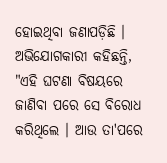ହୋଇଥିବା ଜଣାପଡ଼ିଛି ।
ଅଭିଯୋଗକାରୀ କହିଛନ୍ତି, "ଏହି ଘଟଣା ବିଷୟରେ ଜାଣିବା ପରେ ସେ ବିରୋଧ କରିଥିଲେ । ଆଉ ତା'ପରେ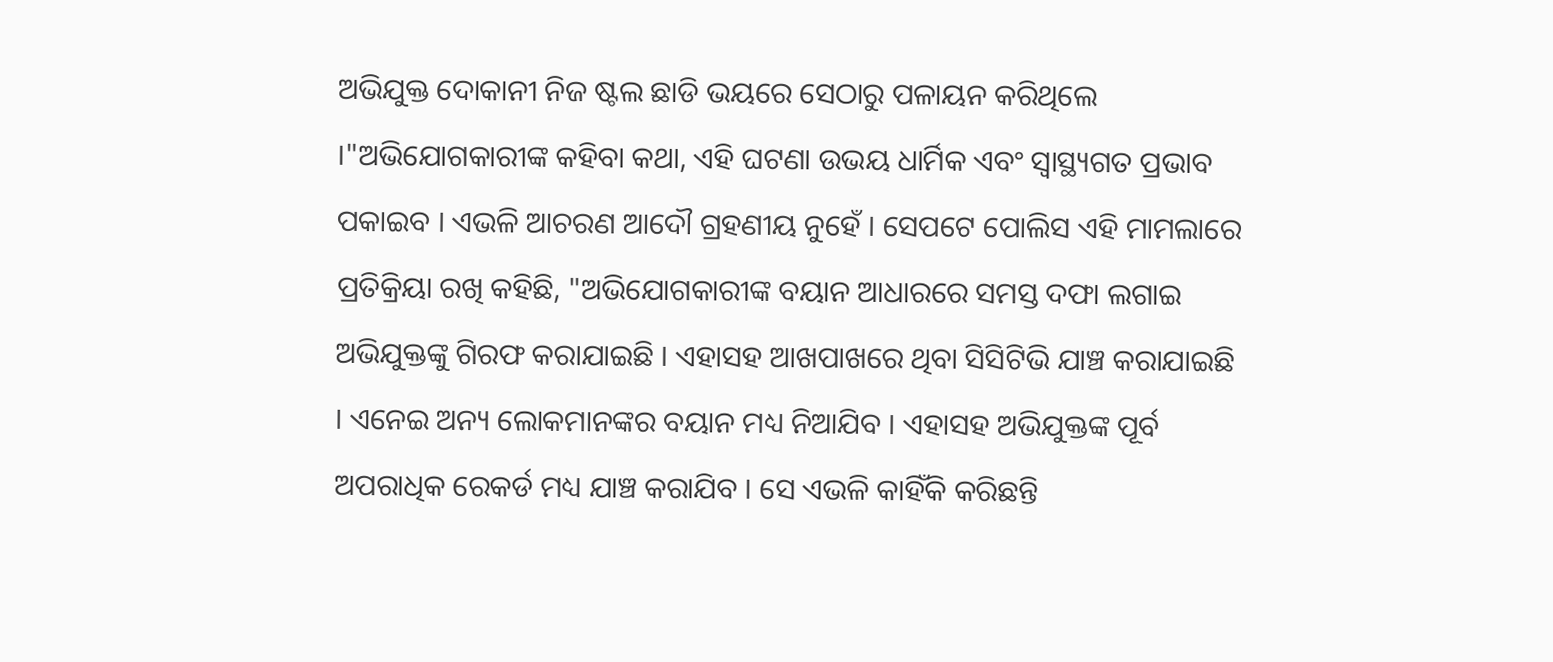ଅଭିଯୁକ୍ତ ଦୋକାନୀ ନିଜ ଷ୍ଟଲ ଛାଡି ଭୟରେ ସେଠାରୁ ପଳାୟନ କରିଥିଲେ ।"ଅଭିଯୋଗକାରୀଙ୍କ କହିବା କଥା, ଏହି ଘଟଣା ଉଭୟ ଧାର୍ମିକ ଏବଂ ସ୍ବାସ୍ଥ୍ୟଗତ ପ୍ରଭାବ ପକାଇବ । ଏଭଳି ଆଚରଣ ଆଦୌ ଗ୍ରହଣୀୟ ନୁହେଁ । ସେପଟେ ପୋଲିସ ଏହି ମାମଲାରେ ପ୍ରତିକ୍ରିୟା ରଖି କହିଛି, "ଅଭିଯୋଗକାରୀଙ୍କ ବୟାନ ଆଧାରରେ ସମସ୍ତ ଦଫା ଲଗାଇ ଅଭିଯୁକ୍ତଙ୍କୁ ଗିରଫ କରାଯାଇଛି । ଏହାସହ ଆଖପାଖରେ ଥିବା ସିସିଟିଭି ଯାଞ୍ଚ କରାଯାଇଛି । ଏନେଇ ଅନ୍ୟ ଲୋକମାନଙ୍କର ବୟାନ ମଧ୍ୟ ନିଆଯିବ । ଏହାସହ ଅଭିଯୁକ୍ତଙ୍କ ପୂର୍ବ ଅପରାଧିକ ରେକର୍ଡ ମଧ୍ୟ ଯାଞ୍ଚ କରାଯିବ । ସେ ଏଭଳି କାହିଁକି କରିଛନ୍ତି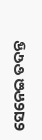ସେନେଇ ତଦନ୍ତ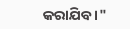କରାଯିବ ।"